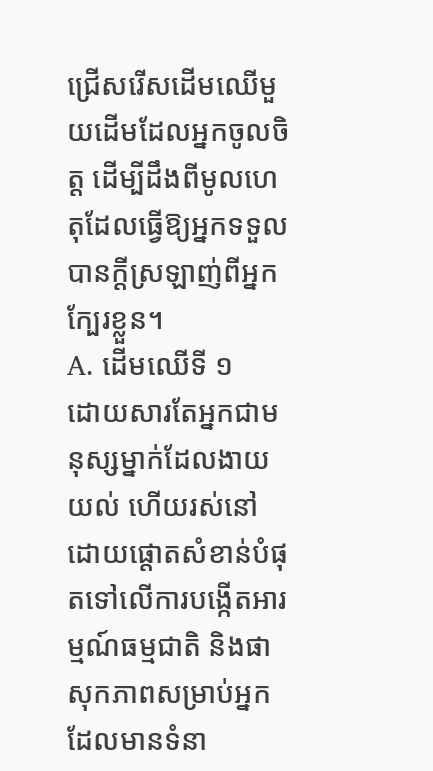ជ្រើសរើសដើមឈើមួយដើមដែលអ្នកចូលចិត្ត ដើម្បីដឹងពីមូលហេតុដែលធ្វើឱ្យអ្នកទទួលបានក្ដីស្រឡាញ់ពីអ្នកក្បែរខ្លួន។
A. ដើមឈើទី ១
ដោយសារតែអ្នកជាមនុស្សម្នាក់ដែលងាយយល់ ហើយរស់នៅដោយផ្តោតសំខាន់បំផុតទៅលើការបង្កើតអារម្មណ៍ធម្មជាតិ និងផាសុកភាពសម្រាប់អ្នកដែលមានទំនា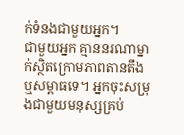ក់ទំនងជាមួយអ្នក។
ជាមួយអ្នក គ្មាននរណាម្នាក់ស្ថិតក្រោមភាពតានតឹង ឬសម្ពាធទេ។ អ្នកចុះសម្រុងជាមួយមនុស្សគ្រប់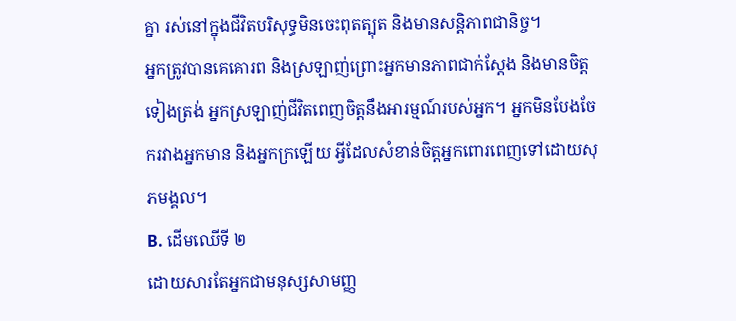គ្នា រស់នៅក្នុងជីវិតបរិសុទ្ធមិនចេះពុតត្បុត និងមានសន្តិភាពជានិច្ច។
អ្នកត្រូវបានគេគោរព និងស្រឡាញ់ព្រោះអ្នកមានភាពជាក់ស្តែង និងមានចិត្តទៀងត្រង់ អ្នកស្រឡាញ់ជីវិតពេញចិត្តនឹងអារម្មណ៍របស់អ្នក។ អ្នកមិនបែងចែករវាងអ្នកមាន និងអ្នកក្រឡើយ អ្វីដែលសំខាន់ចិត្តអ្នកពោរពេញទៅដោយសុភមង្គល។
B. ដើមឈើទី ២
ដោយសារតែអ្នកជាមនុស្សសាមញ្ញ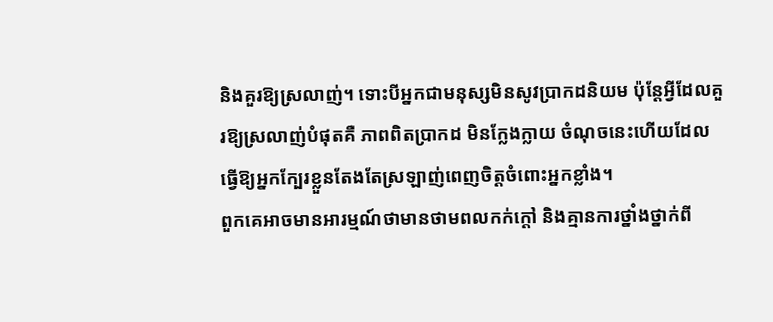និងគួរឱ្យស្រលាញ់។ ទោះបីអ្នកជាមនុស្សមិនសូវប្រាកដនិយម ប៉ុន្តែអ្វីដែលគួរឱ្យស្រលាញ់បំផុតគឺ ភាពពិតប្រាកដ មិនក្លែងក្លាយ ចំណុចនេះហើយដែលធ្វើឱ្យអ្នកក្បែរខ្លួនតែងតែស្រឡាញ់ពេញចិត្តចំពោះអ្នកខ្លាំង។
ពួកគេអាចមានអារម្មណ៍ថាមានថាមពលកក់ក្តៅ និងគ្មានការថ្នាំងថ្នាក់ពី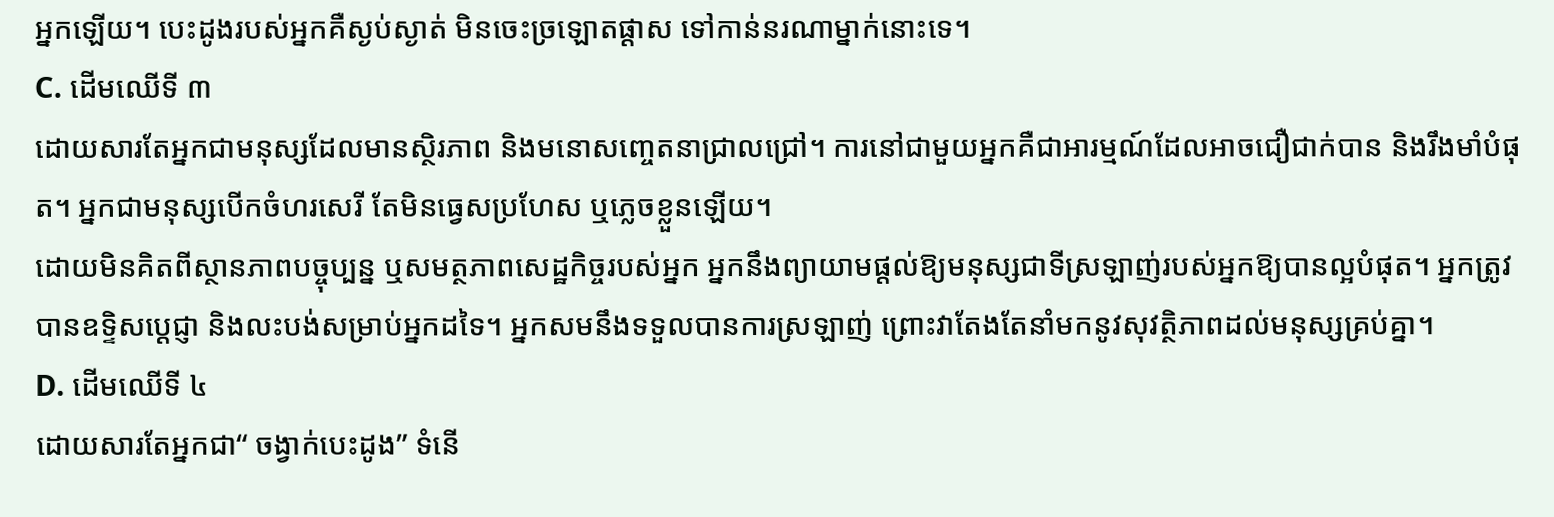អ្នកឡើយ។ បេះដូងរបស់អ្នកគឺស្ងប់ស្ងាត់ មិនចេះច្រឡោតផ្ដាស ទៅកាន់នរណាម្នាក់នោះទេ។
C. ដើមឈើទី ៣
ដោយសារតែអ្នកជាមនុស្សដែលមានស្ថិរភាព និងមនោសញ្ចេតនាជ្រាលជ្រៅ។ ការនៅជាមួយអ្នកគឺជាអារម្មណ៍ដែលអាចជឿជាក់បាន និងរឹងមាំបំផុត។ អ្នកជាមនុស្សបើកចំហរសេរី តែមិនធ្វេសប្រហែស ឬភ្លេចខ្លួនឡើយ។
ដោយមិនគិតពីស្ថានភាពបច្ចុប្បន្ន ឬសមត្ថភាពសេដ្ឋកិច្ចរបស់អ្នក អ្នកនឹងព្យាយាមផ្តល់ឱ្យមនុស្សជាទីស្រឡាញ់របស់អ្នកឱ្យបានល្អបំផុត។ អ្នកត្រូវបានឧទ្ទិសប្តេជ្ញា និងលះបង់សម្រាប់អ្នកដទៃ។ អ្នកសមនឹងទទួលបានការស្រឡាញ់ ព្រោះវាតែងតែនាំមកនូវសុវត្ថិភាពដល់មនុស្សគ្រប់គ្នា។
D. ដើមឈើទី ៤
ដោយសារតែអ្នកជា“ ចង្វាក់បេះដូង” ទំនើ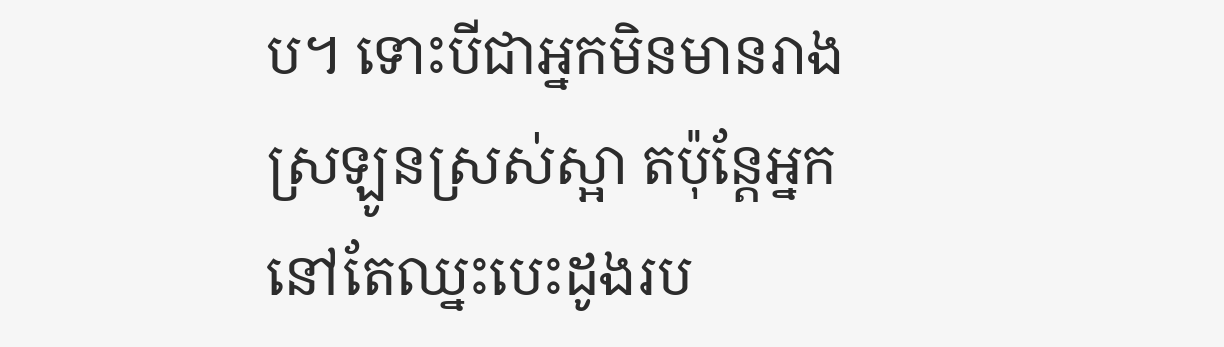ប។ ទោះបីជាអ្នកមិនមានរាងស្រឡូនស្រស់ស្អា តប៉ុន្តែអ្នកនៅតែឈ្នះបេះដូងរប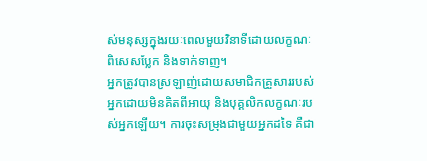ស់មនុស្សក្នុងរយៈពេលមួយវិនាទីដោយលក្ខណៈពិសេសប្លែក និងទាក់ទាញ។
អ្នកត្រូវបានស្រឡាញ់ដោយសមាជិកគ្រួសាររបស់អ្នកដោយមិនគិតពីអាយុ និងបុគ្គលិកលក្ខណៈរបស់អ្នកឡើយ។ ការចុះសម្រុងជាមួយអ្នកដទៃ គឺជា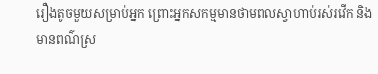រឿងតូចមួយសម្រាប់អ្នក ព្រោះអ្នកសកម្មមានថាមពលស្វាហាប់រស់រវើក និងមានពណ៌ស្រ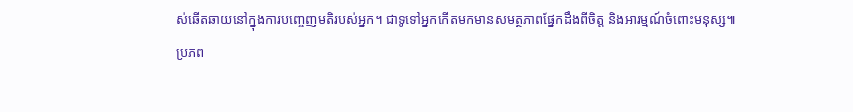ស់ឆើតឆាយនៅក្នុងការបញ្ចេញមតិរបស់អ្នក។ ជាទូទៅអ្នកកើតមកមានសមត្ថភាពផ្នែកដឹងពីចិត្ត និងអារម្មណ៍ចំពោះមនុស្ស៕
ប្រភព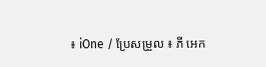៖ iOne / ប្រែសម្រួល ៖ ភី អេក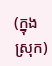(ក្នុងស្រុក)